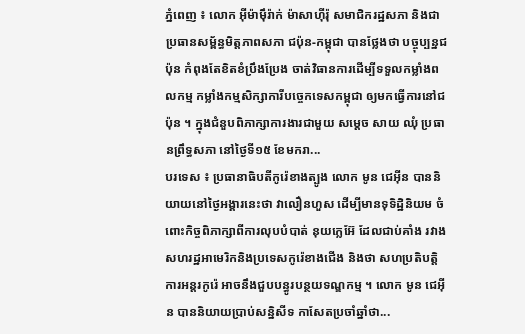ភ្នំពេញ ៖ លោក អ៊ីម៉ាម៉ឹរ៉ាក់ ម៉ាសាហ៊ីរ៉ុ សមាជិករដ្ឋសភា និងជាប្រធានសម្ព័ន្ធមិត្តភាពសភា ជប៉ុន-កម្ពុជា បានថ្លែងថា បច្ចុប្បន្នជប៉ុន កំពុងតែខិតខំប្រឹងប្រែង ចាត់វិធានការដើម្បីទទួលកម្លាំងពលកម្ម កម្លាំងកម្មសិក្សាការីបច្ចេកទេសកម្ពុជា ឲ្យមកធ្វើការនៅជប៉ុន ។ ក្នុងជំនួបពិភាក្សាការងារជាមួយ សម្ដេច សាយ ឈុំ ប្រធានព្រឹទ្ធសភា នៅថ្ងៃទី១៥ ខែមករា...
បរទេស ៖ ប្រធានាធិបតីកូរ៉េខាងត្បូង លោក មូន ជេអ៊ីន បាននិយាយនៅថ្ងៃអង្គារនេះថា វាលឿនហួស ដើម្បីមានទុទិដ្ឋិនិយម ចំពោះកិច្ចពិភាក្សាពីការលុបបំបាត់ នុយក្លេអ៊ែ ដែលជាប់គាំង រវាងសហរដ្ឋអាមេរិកនិងប្រទេសកូរ៉េខាងជើង និងថា សហប្រតិបត្តិការអន្តរកូរ៉េ អាចនឹងជួបបន្ធូរបន្ថយទណ្ឌកម្ម ។ លោក មូន ជេអ៊ីន បាននិយាយប្រាប់សន្និសីទ កាសែតប្រចាំឆ្នាំថា...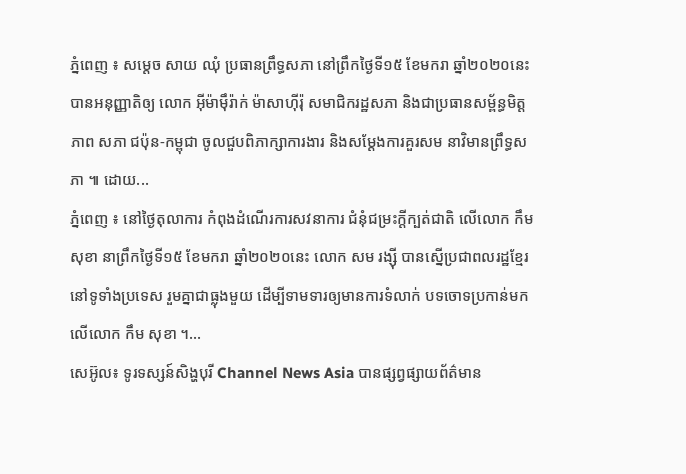ភ្នំពេញ ៖ សម្តេច សាយ ឈុំ ប្រធានព្រឹទ្ធសភា នៅព្រឹកថ្ងៃទី១៥ ខែមករា ឆ្នាំ២០២០នេះ បានអនុញ្ញាតិឲ្យ លោក អ៊ីម៉ាម៉ឹរ៉ាក់ ម៉ាសាហ៊ីរ៉ុ សមាជិករដ្ឋសភា និងជាប្រធានសម្ព័ន្ធមិត្តភាព សភា ជប៉ុន-កម្ពុជា ចូលជួបពិភាក្សាការងារ និងសម្តែងការគួរសម នាវិមានព្រឹទ្ធសភា ៕ ដោយ...
ភ្នំពេញ ៖ នៅថ្ងៃតុលាការ កំពុងដំណើរការសវនាការ ជំនុំជម្រះក្តីក្បត់ជាតិ លើលោក កឹម សុខា នាព្រឹកថ្ងៃទី១៥ ខែមករា ឆ្នាំ២០២០នេះ លោក សម រង្ស៊ី បានស្នើប្រជាពលរដ្ឋខ្មែរ នៅទូទាំងប្រទេស រួមគ្នាជាធ្លុងមួយ ដើម្បីទាមទារឲ្យមានការទំលាក់ បទចោទប្រកាន់មកលើលោក កឹម សុខា ។...
សេអ៊ូល៖ ទូរទស្សន៍សិង្ហបុរី Channel News Asia បានផ្សព្វផ្សាយព័ត៌មាន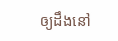ឲ្យដឹងនៅ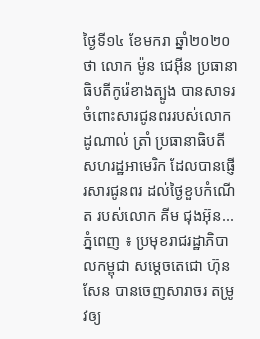ថ្ងៃទី១៤ ខែមករា ឆ្នាំ២០២០ថា លោក ម៉ូន ជេអ៊ីន ប្រធានាធិបតីកូរ៉េខាងត្បូង បានសាទរចំពោះសារជូនពររបស់លោក ដូណាល់ ត្រាំ ប្រធានាធិបតីសហរដ្ឋអាមេរិក ដែលបានផ្ញើរសារជូនពរ ដល់ថ្ងៃខួបកំណើត របស់លោក គីម ជុងអ៊ុន...
ភ្នំពេញ ៖ ប្រមុខរាជរដ្ឋាភិបាលកម្ពុជា សម្តេចតេជោ ហ៊ុន សែន បានចេញសារាចរ តម្រូវឲ្យ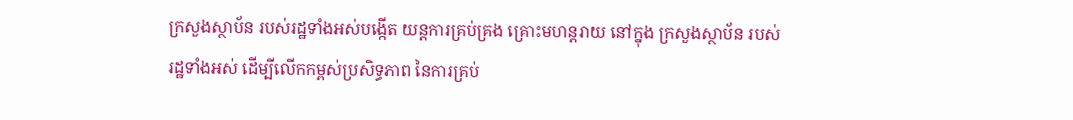ក្រសួងស្ថាប័ន របស់រដ្ឋទាំងអស់បង្កើត យន្តការគ្រប់គ្រង គ្រោះមហន្តរាយ នៅក្នុង ក្រសួងស្ថាប័ន របស់រដ្ឋទាំងអស់ ដើម្បីលើកកម្ពស់ប្រសិទ្ធភាព នៃការគ្រប់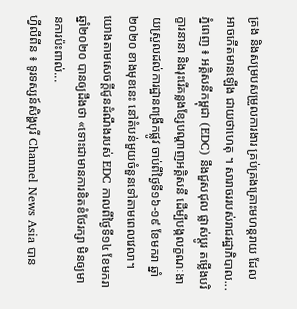គ្រង និងសម្របសម្រួលការងារ គ្រប់គ្រងគ្រោះមហន្តរាយ ដែលអាចកើតមានឡើង ជាយថាហេតុ ។ សារាចររបស់រាជរដ្ឋាភិបាល...
ភ្នំពេញ ៖ អគ្គិសនីកម្ពុជា (EDC) នឹងជួសជុល ផ្លាស់ប្តូរ តម្លើងបរិក្ខារនានា និងរុះរើគន្លងខ្សែបណ្តាញអគ្គិសនី ដើម្បីបង្កលក្ខណៈងាយស្រួលដល់ការដ្ឋានពង្រីកផ្លូវ ចាប់ពីថ្ងៃទី១៦-១៩ ខែមករា ឆ្នាំ២០២០ ខាងមុខនេះ នៅតំបន់មួយចំនួនទៅតាមពេលវេលា។ យោងតាមសេចក្ដីជូនដំណឹងរបស់ EDC កាលពីថ្ងៃទី១៤ ខែមករា ឆ្នាំ២០២០ បានឲ្យដឹងថា «ទោះជាមានការខិតខំថែរក្សា មិនឲ្យមានការប៉ះពាល់...
ហ្វីលីពីន ៖ ទូរទស្សន៍សិង្ហបុរី Channel News Asia បាន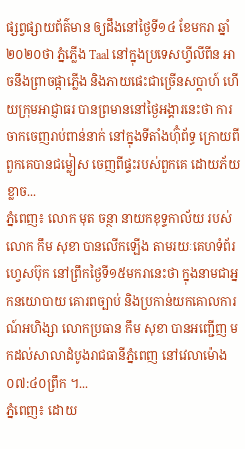ផ្សព្វផ្សាយព័ត៌មាន ឲ្យដឹងនៅថ្ងៃទី១៤ ខែមករា ឆ្នាំ២០២០ថា ភ្នំភ្លើង Taal នៅក្នុងប្រទេសហ្វីលីពីន អាចនឹងព្រាចផ្កាភ្លើង និងភាយផេះជាច្រើនសប្តាហ៍ ហើយក្រុមអាជ្ញាធរ បានព្រមាននៅថ្ងៃអង្គារនេះថា ការចាកចេញរាប់ពាន់នាក់ នៅក្នុងទីតាំងហ៊ុំព័ទ្ធ ក្រោយពីពួកគេបានជម្លៀស ចេញពីផ្ទះរបស់ពួកគេ ដោយភ័យខ្លាច...
ភ្នំពេញ៖ លោក មុត ចន្ថា នាយកខុទ្ទកាល័យ របស់លោក កឹម សុខា បានលើកឡើង តាមរយៈគេហទំព័រហ្វេសប៊ុក នៅព្រឹកថ្ងៃទី១៥មករានេះថា ក្នុងនាមជាអ្នកនយោបាយ គោរពច្បាប់ និងប្រកាន់យកគោលការណ៍អហិង្សា លោកប្រធាន កឹម សុខា បានអញ្ជើញ មកដល់សាលាដំបូងរាជធានីភ្នំពេញ នៅវេលាម៉ោង ០៧:៤០ព្រឹក ។...
ភ្នំពេញ៖ ដោយ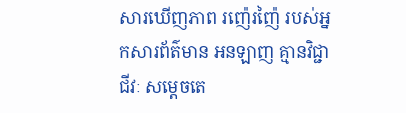សារឃើញភាព រញ៉េរញ៉ៃ របស់អ្នកសារព័ត៌មាន អនឡាញ គ្មានវិជ្ជាជីវៈ សម្តេចតេ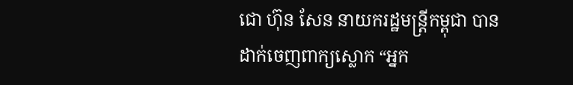ជោ ហ៊ុន សែន នាយករដ្ឋមន្រ្តីកម្ពុជា បានដាក់ចេញពាក្យស្លោក “អ្នក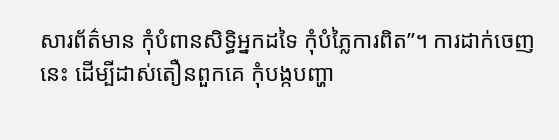សារព័ត៌មាន កុំបំពានសិទ្ធិអ្នកដទៃ កុំបំភ្លៃការពិត”។ ការដាក់ចេញនេះ ដើម្បីដាស់តឿនពួកគេ កុំបង្កបញ្ហា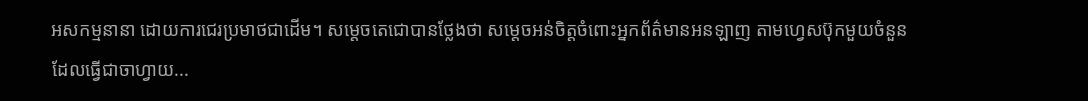អសកម្មនានា ដោយការជេរប្រមាថជាដើម។ សម្តេចតេជោបានថ្លែងថា សម្តេចអន់ចិត្តចំពោះអ្នកព័ត៌មានអនឡាញ តាមហ្វេសប៊ុកមួយចំនួន ដែលធ្វើជាចាហ្វាយ...